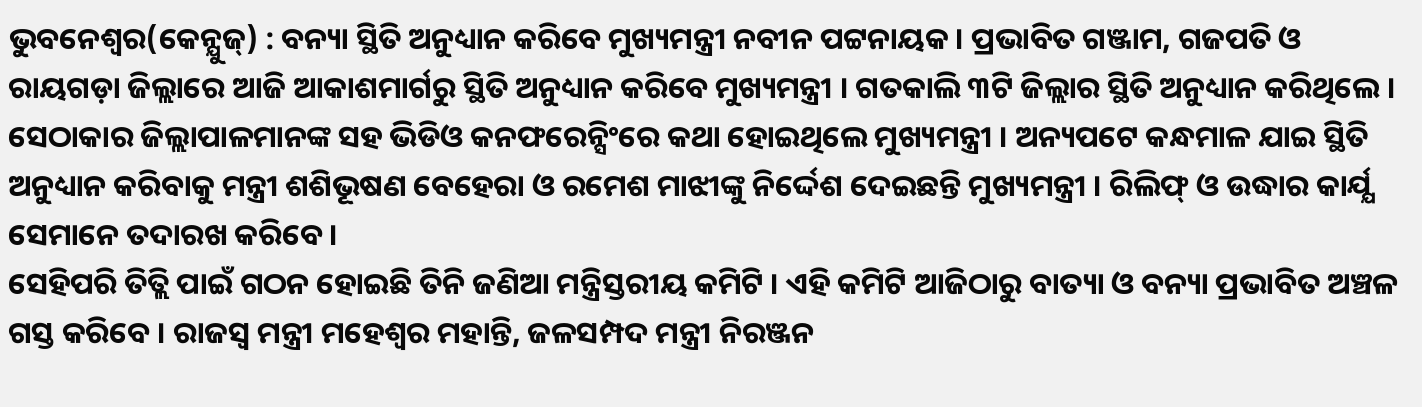ଭୁବନେଶ୍ବର(କେନ୍ଯୁଜ୍) : ବନ୍ୟା ସ୍ଥିତି ଅନୁଧ୍ୟାନ କରିବେ ମୁଖ୍ୟମନ୍ତ୍ରୀ ନବୀନ ପଟ୍ଟନାୟକ । ପ୍ରଭାବିତ ଗଞ୍ଜାମ, ଗଜପତି ଓ ରାୟଗଡ଼ା ଜିଲ୍ଲାରେ ଆଜି ଆକାଶମାର୍ଗରୁ ସ୍ଥିତି ଅନୁଧ୍ୟାନ କରିବେ ମୁଖ୍ୟମନ୍ତ୍ରୀ । ଗତକାଲି ୩ଟି ଜିଲ୍ଲାର ସ୍ଥିତି ଅନୁଧ୍ୟାନ କରିଥିଲେ । ସେଠାକାର ଜିଲ୍ଲାପାଳମାନଙ୍କ ସହ ଭିଡିଓ କନଫରେନ୍ସିଂରେ କଥା ହୋଇଥିଲେ ମୁଖ୍ୟମନ୍ତ୍ରୀ । ଅନ୍ୟପଟେ କନ୍ଧମାଳ ଯାଇ ସ୍ଥିତି ଅନୁଧ୍ୟାନ କରିବାକୁ ମନ୍ତ୍ରୀ ଶଶିଭୂଷଣ ବେହେରା ଓ ରମେଶ ମାଝୀଙ୍କୁ ନିର୍ଦ୍ଦେଶ ଦେଇଛନ୍ତି ମୁଖ୍ୟମନ୍ତ୍ରୀ । ରିଲିଫ୍ ଓ ଉଦ୍ଧାର କାର୍ଯ୍ଯ ସେମାନେ ତଦାରଖ କରିବେ ।
ସେହିପରି ତିତ୍ଲି ପାଇଁ ଗଠନ ହୋଇଛି ତିନି ଜଣିଆ ମନ୍ତ୍ରିସ୍ତରୀୟ କମିଟି । ଏହି କମିଟି ଆଜିଠାରୁ ବାତ୍ୟା ଓ ବନ୍ୟା ପ୍ରଭାବିତ ଅଞ୍ଚଳ ଗସ୍ତ କରିବେ । ରାଜସ୍ୱ ମନ୍ତ୍ରୀ ମହେଶ୍ୱର ମହାନ୍ତି, ଜଳସମ୍ପଦ ମନ୍ତ୍ରୀ ନିରଞ୍ଜନ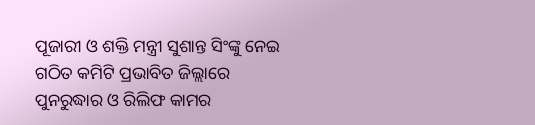ପୂଜାରୀ ଓ ଶକ୍ତି ମନ୍ତ୍ରୀ ସୁଶାନ୍ତ ସିଂଙ୍କୁ ନେଇ ଗଠିତ କମିଟି ପ୍ରଭାବିତ ଜିଲ୍ଲାରେ ପୁନରୁଦ୍ଧାର ଓ ରିଲିଫ କାମର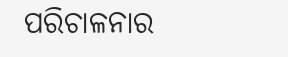ପରିଚାଳନାର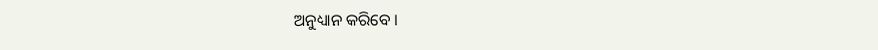ଅନୁଧ୍ୟାନ କରିବେ ।